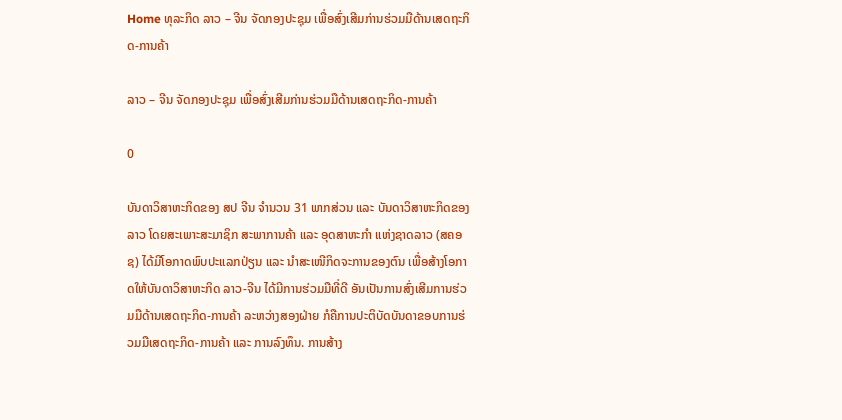Home ທຸລະກິດ ລາວ – ຈີນ ຈັດກອງປະຊຸມ ເພື່ອສົ່ງເສີມກ່ານຮ່ວມມືດ້ານເສດຖະກິດ-ການຄ້າ

ລາວ – ຈີນ ຈັດກອງປະຊຸມ ເພື່ອສົ່ງເສີມກ່ານຮ່ວມມືດ້ານເສດຖະກິດ-ການຄ້າ

0

ບັນດາວິສາຫະກິດຂອງ ສປ ຈີນ ຈໍານວນ 31 ພາກສ່ວນ ແລະ ບັນດາວິສາຫະກິດຂອງລາວ ໂດຍສະເພາະສະມາຊິກ ສະພາການຄ້າ ແລະ ອຸດສາຫະກຳ ແຫ່ງຊາດລາວ (ສຄອຊ) ໄດ້ມີໂອກາດພົບປະແລກປ່ຽນ ແລະ ນໍາສະເໜີກິດຈະການຂອງຕົນ ເພື່ອສ້າງໂອກາດໃຫ້ບັນດາວິສາຫະກິດ ລາວ-ຈີນ ໄດ້ມີການຮ່ວມມືທີ່ດີ ອັນເປັນການສົ່ງເສີມການຮ່ວມມືດ້ານເສດຖະກິດ-ການຄ້າ ລະຫວ່າງສອງຝ່າຍ ກໍຄືການປະຕິບັດບັນດາຂອບການຮ່ວມມືເສດຖະກິດ-ການຄ້າ ແລະ ການລົງທຶນ. ການສ້າງ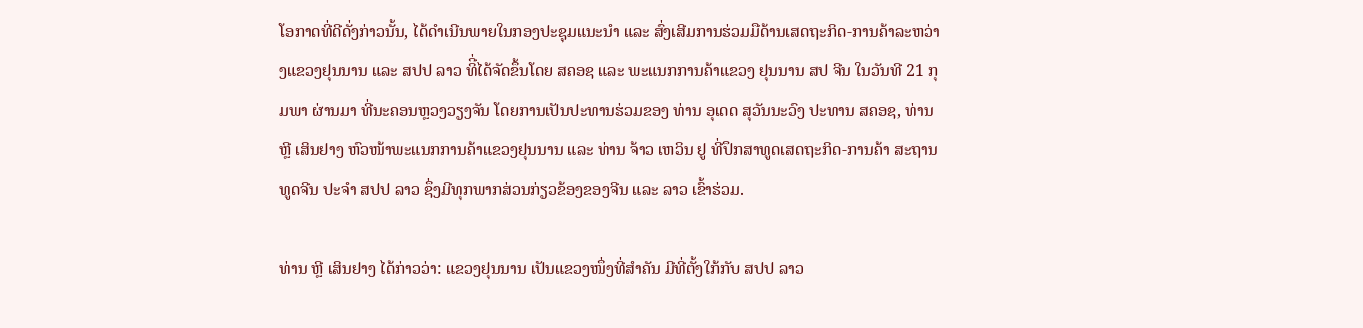ໂອກາດທີ່ດີດັ່ງກ່າວນັ້ນ, ໄດ້ດຳເນີນພາຍໃນກອງປະຊຸມແນະນໍາ ແລະ ສົ່ງເສີມການຮ່ວມມືດ້ານເສດຖະກິດ-ການຄ້າລະຫວ່າງແຂວງຢຸນນານ ແລະ ສປປ ລາວ ທິີ່ໄດ້ຈັດຂຶ້ນໂດຍ ສຄອຊ ແລະ ພະແນກການຄ້າແຂວງ ຢຸນນານ ສປ ຈີນ ໃນວັນທີ 21 ກຸມພາ ຜ່ານມາ ທີ່ນະຄອນຫຼວງວຽງຈັນ ໂດຍການເປັນປະທານຮ່ວມຂອງ ທ່ານ ອຸເດດ ສຸວັນນະວົງ ປະທານ ສຄອຊ, ທ່ານ ຫຼີ ເສິນຢາງ ຫົວໜ້າພະແນກການຄ້າແຂວງຢຸນນານ ແລະ ທ່ານ ຈ້າວ ເຫວິນ ຢູ ທີ່ປຶກສາທູດເສດຖະກິດ-ການຄ້າ ສະຖານທູດຈີນ ປະຈໍາ ສປປ ລາວ ຊຶ່ງມີທຸກພາກສ່ວນກ່ຽວຂ້ອງຂອງຈີນ ແລະ ລາວ ເຂົ້າຮ່ວມ.

ທ່ານ ຫຼີ ເສິນຢາງ ໄດ້ກ່າວວ່າ: ແຂວງຢຸນນານ ເປັນແຂວງໜຶ່ງທີ່ສໍາຄັນ ມີທີ່ຕັ້ງໃກ້ກັບ ສປປ ລາວ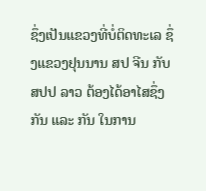ຊຶ່ງເປັນແຂວງທີ່ບໍ່ຕິດທະເລ ຊຶ່ງແຂວງຢຸນນານ ສປ ຈີນ ກັບ ສປປ ລາວ ຕ້ອງໄດ້ອາໄສຊຶ່ງກັນ ແລະ ກັນ ໃນການ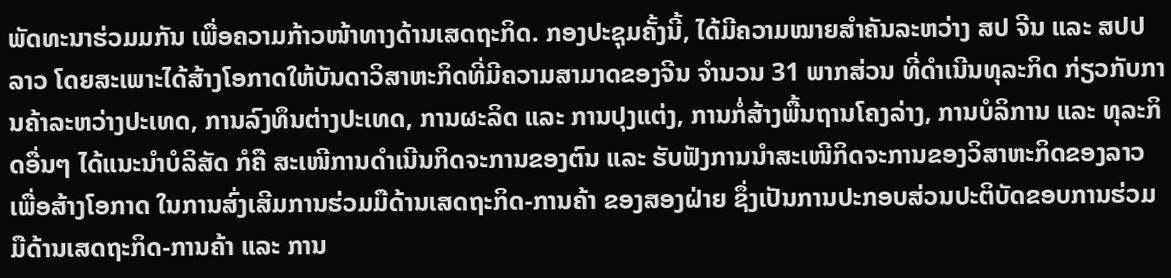ພັດທະນາຮ່ວມມກັນ ເພື່ອຄວາມກ້າວໜ້າທາງດ້ານເສດຖະກິດ. ກອງປະຊຸມຄັ້ງນີ້, ໄດ້ມີຄວາມໝາຍສໍາຄັນລະຫວ່າງ ສປ ຈີນ ແລະ ສປປ ລາວ ໂດຍສະເພາະໄດ້ສ້າງໂອກາດໃຫ້ບັນດາວິສາຫະກິດທີ່ມີຄວາມສາມາດຂອງຈີນ ຈໍານວນ 31 ພາກສ່ວນ ທີ່ດຳເນີນທຸລະກິດ ກ່ຽວກັບການຄ້າລະຫວ່າງປະເທດ, ການລົງທຶນຕ່າງປະເທດ, ການຜະລິດ ແລະ ການປຸງແຕ່ງ, ການກໍ່ສ້າງພື້ນຖານໂຄງລ່າງ, ການບໍລິການ ແລະ ທຸລະກິດອື່ນໆ ໄດ້ແນະນໍາບໍລິສັດ ກໍຄື ສະເໜີການດໍາເນີນກິດຈະການຂອງຕົນ ແລະ ຮັບຟັງການນໍາສະເໜີກິດຈະການຂອງວິສາຫະກິດຂອງລາວ ເພື່ອສ້າງໂອກາດ ໃນການສົ່ງເສີມການຮ່ວມມືດ້ານເສດຖະກິດ-ການຄ້າ ຂອງສອງຝ່າຍ ຊຶ່ງເປັນການປະກອບສ່ວນປະຕິບັດຂອບການຮ່ວມມືດ້ານເສດຖະກິດ-ການຄ້າ ແລະ ການ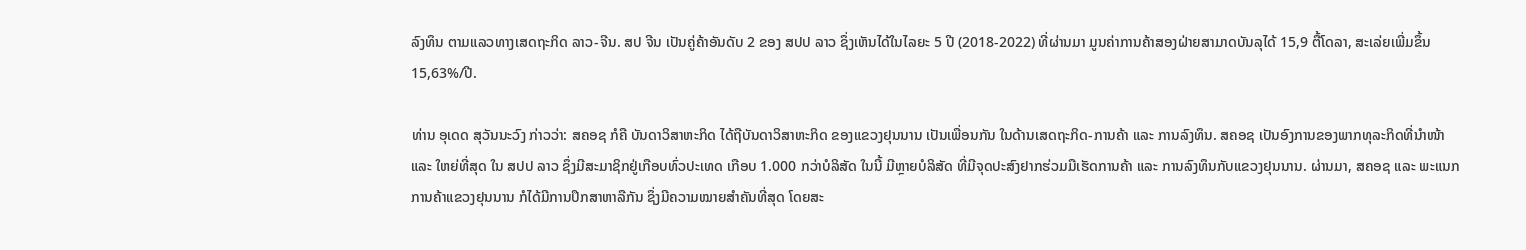ລົງທຶນ ຕາມແລວທາງເສດຖະກິດ ລາວ-ຈີນ. ສປ ຈີນ ເປັນຄູ່ຄ້າອັນດັບ 2 ຂອງ ສປປ ລາວ ຊຶ່ງເຫັນໄດ້ໃນໄລຍະ 5 ປີ (2018-2022) ທີ່ຜ່ານມາ ມູນຄ່າການຄ້າສອງຝ່າຍສາມາດບັນລຸໄດ້ 15,9 ຕື້ໂດລາ, ສະເລ່ຍເພີ່ມຂຶ້ນ 15,63%/ປີ.

ທ່ານ ອຸເດດ ສຸວັນນະວົງ ກ່າວວ່າ: ສຄອຊ ກໍຄື ບັນດາວິສາຫະກິດ ໄດ້ຖືບັນດາວິສາຫະກິດ ຂອງແຂວງຢຸນນານ ເປັນເພື່ອນກັນ ໃນດ້ານເສດຖະກິດ-ການຄ້າ ແລະ ການລົງທຶນ. ສຄອຊ ເປັນອົງການຂອງພາກທຸລະກິດທີ່ນໍາໜ້າ ແລະ ໃຫຍ່ທີ່ສຸດ ໃນ ສປປ ລາວ ຊຶ່ງມີສະມາຊິກຢູ່ເກືອບທົ່ວປະເທດ ເກືອບ 1.000 ກວ່າບໍລິສັດ ໃນນີ້ ມີຫຼາຍບໍລິສັດ ທີ່ມີຈຸດປະສົງຢາກຮ່ວມມືເຮັດການຄ້າ ແລະ ການລົງທຶນກັບແຂວງຢຸນນານ. ຜ່ານມາ, ສຄອຊ ແລະ ພະແນກການຄ້າແຂວງຢຸນນານ ກໍໄດ້ມີການປຶກສາຫາລືກັນ ຊຶ່ງມີຄວາມໝາຍສຳຄັນທີ່ສຸດ ໂດຍສະ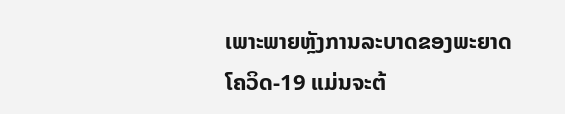ເພາະພາຍຫຼັງການລະບາດຂອງພະຍາດໂຄວິດ-19 ແມ່ນຈະຕ້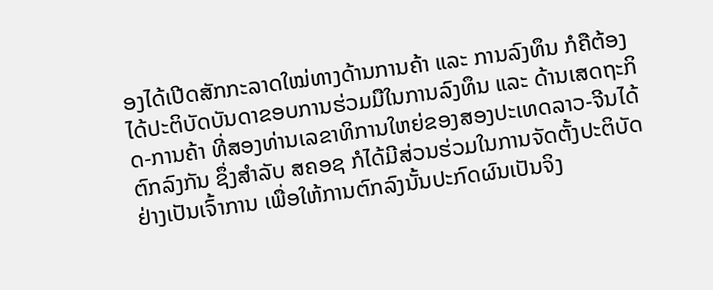ອງໄດ້ເປີດສັກກະລາດໃໝ່ທາງດ້ານການຄ້າ ແລະ ການລົງທຶນ ກໍຄືຕ້ອງໄດ້ປະຕິບັດບັນດາຂອບການຮ່ວມມືໃນການລົງທຶນ ແລະ ດ້ານເສດຖະກິດ-ການຄ້າ ທີ່ສອງທ່ານເລຂາທິການໃຫຍ່ຂອງສອງປະເທດລາວ-ຈີນໄດ້ຕົກລົງກັນ ຊຶ່ງສຳລັບ ສຄອຊ ກໍໄດ້ມີສ່ວນຮ່ວມໃນການຈັດຕັ້ງປະຕິບັດຢ່າງເປັນເຈົ້າການ ເພື່ອໃຫ້ການຕົກລົງນັ້ນປະກົດຜົນເປັນຈິງ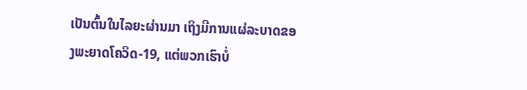ເປັນຕົ້ນໃນໄລຍະຜ່ານມາ ເຖິງມີການແຜ່ລະບາດຂອງພະຍາດໂຄວິດ-19, ແຕ່ພວກເຮົາບໍ່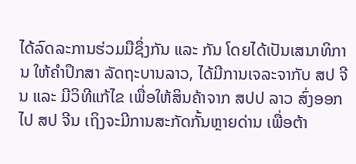ໄດ້ລົດລະການຮ່ວມມືຊຶ່ງກັນ ແລະ ກັນ ໂດຍໄດ້ເປັນເສນາທິການ ໃຫ້ຄໍາປຶກສາ ລັດຖະບານລາວ, ໄດ້ມີການເຈລະຈາກັບ ສປ ຈີນ ແລະ ມີວິທີແກ້ໄຂ ເພື່ອໃຫ້ສິນຄ້າຈາກ ສປປ ລາວ ສົ່ງອອກໄປ ສປ ຈີນ ເຖິງຈະມີການສະກັດກັ້ນຫຼາຍດ່ານ ເພື່ອຕ້າ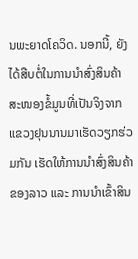ນພະຍາດໂຄວິດ. ນອກນີ້, ຍັງໄດ້ສືບຕໍ່ໃນການນໍາສົ່ງສິນຄ້າ ສະໜອງຂໍ້ມູນທີ່ເປັນຈິງຈາກແຂວງຢຸນນານມາເຮັດວຽກຮ່ວມກັນ ເຮັດໃຫ້ການນໍາສົ່ງສິນຄ້າຂອງລາວ ແລະ ການນໍາເຂົ້າສິນ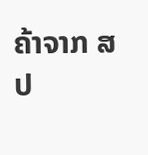ຄ້າຈາກ ສປ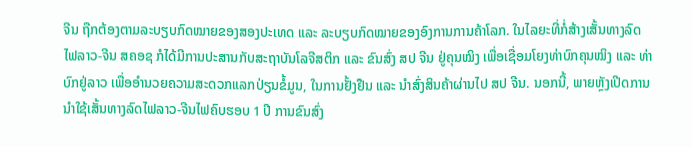ຈີນ ຖືກຕ້ອງຕາມລະບຽບກົດໝາຍຂອງສອງປະເທດ ແລະ ລະບຽບກົດໝາຍຂອງອົງການການຄ້າໂລກ. ໃນໄລຍະທີ່ກໍ່ສ້າງເສັ້ນທາງລົດໄຟລາວ-ຈີນ ສຄອຊ ກໍໄດ້ມີການປະສານກັບສະຖາບັນໂລຈີສຕິກ ແລະ ຂົນສົ່ງ ສປ ຈີນ ຢູ່ຄຸນໝິງ ເພື່ອເຊື່ອມໂຍງທ່າບົກຄຸນໝິງ ແລະ ທ່າບົກຢູ່ລາວ ເພື່ອອໍານວຍຄວາມສະດວກແລກປ່ຽນຂໍ້ມູນ, ໃນການຢັ້ງຢືນ ແລະ ນໍາສົ່ງສິນຄ້າຜ່ານໄປ ສປ ຈີນ. ນອກນີ້, ພາຍຫຼັງເປີດການນໍາໃຊ້ເສັ້ນທາງລົດໄຟລາວ-ຈີນໄຟຄົບຮອບ 1 ປີ ການຂົນສົ່ງ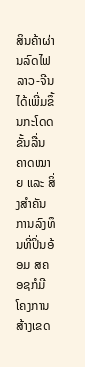ສິນຄ້າຜ່ານລົດໄຟລາວ-ຈີນ ໄດ້ເພີ່ມຂຶ້ນກະໂດດຂັ້ນລື່ນຄາດໝາຍ ແລະ ສິ່ງສໍາຄັນການລົງທຶນທີ່ປິ່ນອ້ອມ ສຄອຊກໍມີໂຄງການສ້າງເຂດ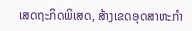ເສດຖະກິດພິເສດ, ສ້າງເຂດອຸດສາຫະກຳ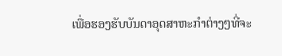ເພື່ອຮອງຮັບບັນດາອຸດສາຫະກຳຕ່າງໆທີ່ຈະ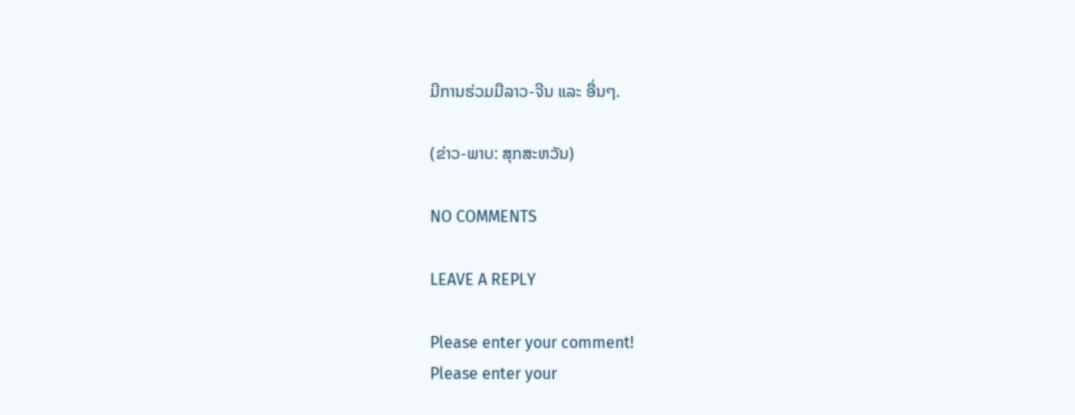ມີການຮ່ວມມືລາວ-ຈີນ ແລະ ອື່ນໆ.

(ຂ່າວ-ພາບ: ສຸກສະຫວັນ)

NO COMMENTS

LEAVE A REPLY

Please enter your comment!
Please enter your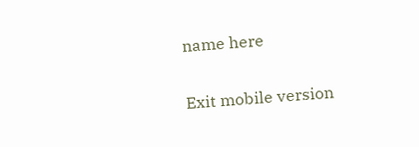name here

Exit mobile version